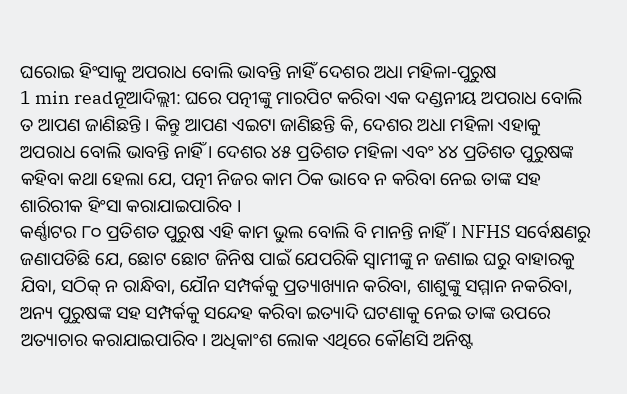ଘରୋଇ ହିଂସାକୁ ଅପରାଧ ବୋଲି ଭାବନ୍ତି ନାହିଁ ଦେଶର ଅଧା ମହିଳା-ପୁରୁଷ
1 min readନୂଆଦିଲ୍ଲୀ: ଘରେ ପତ୍ନୀଙ୍କୁ ମାରପିଟ କରିବା ଏକ ଦଣ୍ଡନୀୟ ଅପରାଧ ବୋଲି ତ ଆପଣ ଜାଣିଛନ୍ତି । କିନ୍ତୁ ଆପଣ ଏଇଟା ଜାଣିଛନ୍ତି କି, ଦେଶର ଅଧା ମହିଳା ଏହାକୁ ଅପରାଧ ବୋଲି ଭାବନ୍ତି ନାହିଁ । ଦେଶର ୪୫ ପ୍ରତିଶତ ମହିଳା ଏବଂ ୪୪ ପ୍ରତିଶତ ପୁରୁଷଙ୍କ କହିବା କଥା ହେଲା ଯେ, ପତ୍ନୀ ନିଜର କାମ ଠିକ ଭାବେ ନ କରିବା ନେଇ ତାଙ୍କ ସହ ଶାରିରୀକ ହିଂସା କରାଯାଇପାରିବ ।
କର୍ଣ୍ଣାଟର ୮୦ ପ୍ରତିଶତ ପୁରୁଷ ଏହି କାମ ଭୁଲ ବୋଲି ବି ମାନନ୍ତି ନାହିଁ । NFHS ସର୍ବେକ୍ଷଣରୁ ଜଣାପଡିଛି ଯେ, ଛୋଟ ଛୋଟ ଜିନିଷ ପାଇଁ ଯେପରିକି ସ୍ୱାମୀଙ୍କୁ ନ ଜଣାଇ ଘରୁ ବାହାରକୁ ଯିବା, ସଠିକ୍ ନ ରାନ୍ଧିବା, ଯୌନ ସମ୍ପର୍କକୁ ପ୍ରତ୍ୟାଖ୍ୟାନ କରିବା, ଶାଶୁଙ୍କୁ ସମ୍ମାନ ନକରିବା, ଅନ୍ୟ ପୁରୁଷଙ୍କ ସହ ସମ୍ପର୍କକୁ ସନ୍ଦେହ କରିବା ଇତ୍ୟାଦି ଘଟଣାକୁ ନେଇ ତାଙ୍କ ଉପରେ ଅତ୍ୟାଚାର କରାଯାଇପାରିବ। ଅଧିକାଂଶ ଲୋକ ଏଥିରେ କୌଣସି ଅନିଷ୍ଟ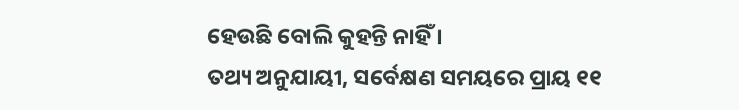ହେଉଛି ବୋଲି କୁହନ୍ତି ନାହିଁ ।
ତଥ୍ୟ ଅନୁଯାୟୀ, ସର୍ବେକ୍ଷଣ ସମୟରେ ପ୍ରାୟ ୧୧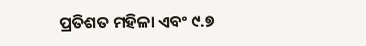ପ୍ରତିଶତ ମହିଳା ଏବଂ ୯.୭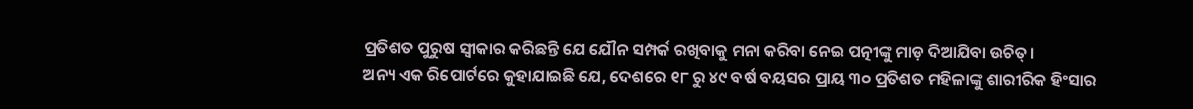ପ୍ରତିଶତ ପୁରୁଷ ସ୍ୱୀକାର କରିଛନ୍ତି ଯେ ଯୌନ ସମ୍ପର୍କ ରଖିବାକୁ ମନା କରିବା ନେଇ ପତ୍ନୀଙ୍କୁ ମାଡ଼ ଦିଆଯିବା ଉଚିତ୍।
ଅନ୍ୟ ଏକ ରିପୋର୍ଟରେ କୁହାଯାଇଛି ଯେ, ଦେଶରେ ୧୮ ରୁ ୪୯ ବର୍ଷ ବୟସର ପ୍ରାୟ ୩୦ ପ୍ରତିଶତ ମହିଳାଙ୍କୁ ଶାରୀରିକ ହିଂସାର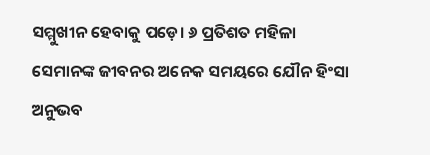ସମ୍ମୁଖୀନ ହେବାକୁ ପଡ଼େ। ୬ ପ୍ରତିଶତ ମହିଳା ସେମାନଙ୍କ ଜୀବନର ଅନେକ ସମୟରେ ଯୌନ ହିଂସା ଅନୁଭବ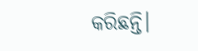କରିଛନ୍ତି।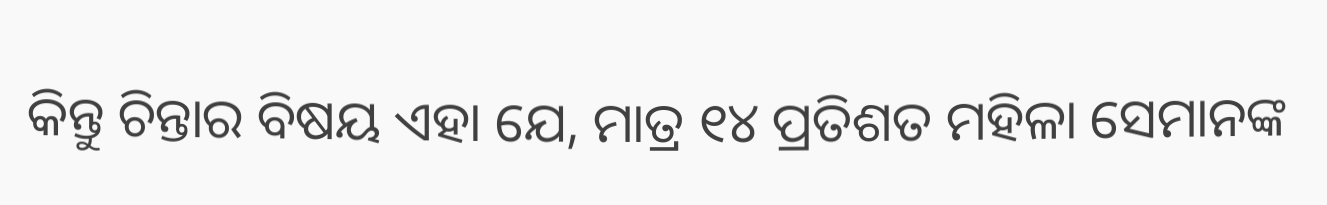କିନ୍ତୁ ଚିନ୍ତାର ବିଷୟ ଏହା ଯେ, ମାତ୍ର ୧୪ ପ୍ରତିଶତ ମହିଳା ସେମାନଙ୍କ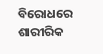ବିରୋଧରେ ଶାରୀରିକ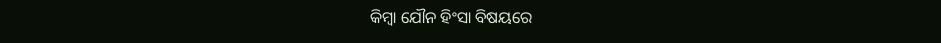କିମ୍ବା ଯୌନ ହିଂସା ବିଷୟରେ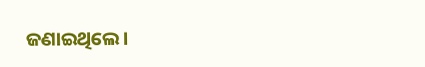ଜଣାଇଥିଲେ।